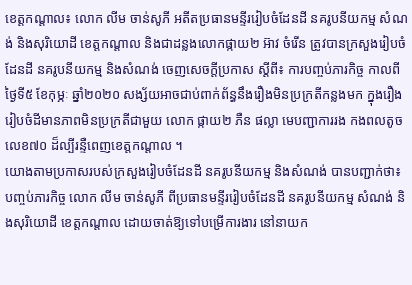ខេត្តកណ្តាល៖ លោក លីម ចាន់សូភី អតីតប្រធានមន្ទីររៀបចំដែនដី នគរូបនីយកម្ម សំណង់ និងសុរិយោដី ខេត្តកណ្តាល និងជាដន្លងលោកផ្កាយ២ អ៊ាវ ចំរើន ត្រូវបានក្រសួងរៀបចំដែនដី នគរូបនីយកម្ម និងសំណង់ ចេញសេចក្តីប្រកាស ស្តីពី៖ ការបញ្ចប់ភារកិច្ច កាលពីថ្ងៃទី៥ ខែកុម្ភៈ ឆ្នាំ២០២០ សង្ស័យអាចជាប់ពាក់ព័ន្ធនឹងរឿងមិនប្រក្រតីកន្លងមក ក្នុងរឿងរៀបចំដីមានភាពមិនប្រក្រតីជាមួយ លោក ផ្កាយ២ ភឺន ផល្លា មេបញ្ជាការរង កងពលតូចលេខ៧០ ដ៏ល្បីរន្ទឺពេញខេត្តកណ្តាល ។
យោងតាមប្រកាសរបស់ក្រសួងរៀបចំដែនដី នគរូបនីយកម្ម និងសំណង់ បានបញ្ជាក់ថា៖ បញ្ចប់ភារកិច្ច លោក លីម ចាន់សូភី ពីប្រធានមន្ទីររៀបចំដែនដី នគរូបនីយកម្ម សំណង់ និងសុរិយោដី ខេត្តកណ្តាល ដោយចាត់ឱ្យទៅបម្រើការងារ នៅនាយក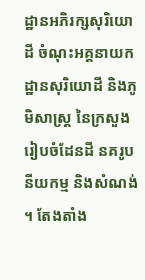ដ្ឋានអភិរក្សសុរិយោដី ចំណុះអគ្គនាយកដ្ឋានសុរិយោដី និងភូមិសាស្ត្រ នៃក្រសួងរៀបចំដែនដី នគរូបនីយកម្ម និងសំណង់ ។ តែងតាំង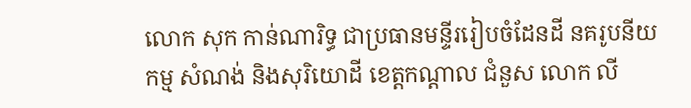លោក សុក កាន់ណារិទ្ធ ជាប្រធានមន្ទីររៀបចំដែនដី នគរូបនីយកម្ម សំណង់ និងសុរិយោដី ខេត្តកណ្តាល ជំនួស លោក លី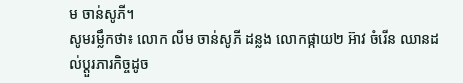ម ចាន់សូភី។
សូមរម្លឹកថា៖ លោក លីម ចាន់សូភី ដន្លង លោកផ្កាយ២ អ៊ាវ ចំរើន ឈានដល់ប្តួរភារកិច្ចដូច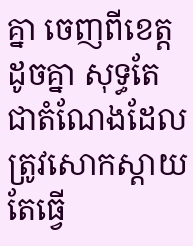គ្នា ចេញពីខេត្តដូចគ្នា សុទ្ធតែជាតំណែងដែលត្រូវសោកស្តាយ តែធ្វើ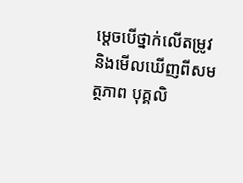ម្តេចបើថ្នាក់លើតម្រូវ និងមើលឃើញពីសមត្ថភាព បុគ្គលិ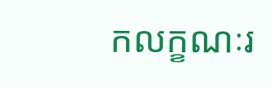កលក្ខណៈរ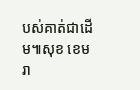បស់គាត់ជាដើម៕សុខ ខេមរា